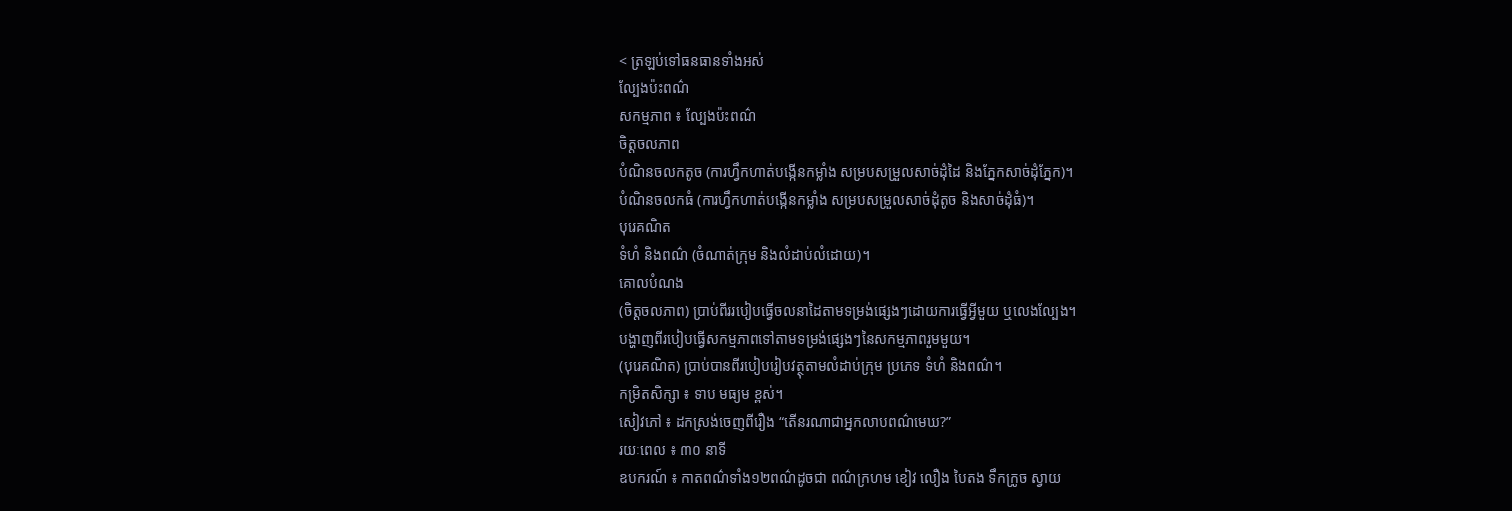< ត្រឡប់ទៅធនធានទាំងអស់
ល្បែងប៉ះពណ៌
សកម្មភាព ៖ ល្បែងប៉ះពណ៌
ចិត្តចលភាព
បំណិនចលកតូច (ការហ្វឹកហាត់បង្កើនកម្លាំង សម្របសម្រួលសាច់ដុំដៃ និងភ្នែកសាច់ដុំភ្នែក)។
បំណិនចលកធំ (ការហ្វឹកហាត់បង្កើនកម្លាំង សម្របសម្រួលសាច់ដុំតូច និងសាច់ដុំធំ)។
បុរេគណិត
ទំហំ និងពណ៌ (ចំណាត់ក្រុម និងលំដាប់លំដោយ)។
គោលបំណង
(ចិត្តចលភាព) ប្រាប់ពីររបៀបធ្វើចលនាដៃតាមទម្រង់ផ្សេងៗដោយការធ្វើអ្វីមួយ ឬលេងល្បែង។
បង្ហាញពីរបៀបធ្វើសកម្មភាពទៅតាមទម្រង់ផ្សេងៗនៃសកម្មភាពរួមមួយ។
(បុរេគណិត) ប្រាប់បានពីរបៀបរៀបវត្ថុតាមលំដាប់ក្រុម ប្រភេទ ទំហំ និងពណ៌។
កម្រិតសិក្សា ៖ ទាប មធ្យម ខ្ពស់។
សៀវភៅ ៖ ដកស្រង់ចេញពីរឿង “តើនរណាជាអ្នកលាបពណ៌មេឃ?”
រយៈពេល ៖ ៣០ នាទី
ឧបករណ៍ ៖ កាតពណ៌ទាំង១២ពណ៌ដូចជា ពណ៌ក្រហម ខៀវ លឿង បៃតង ទឹកក្រូច ស្វាយ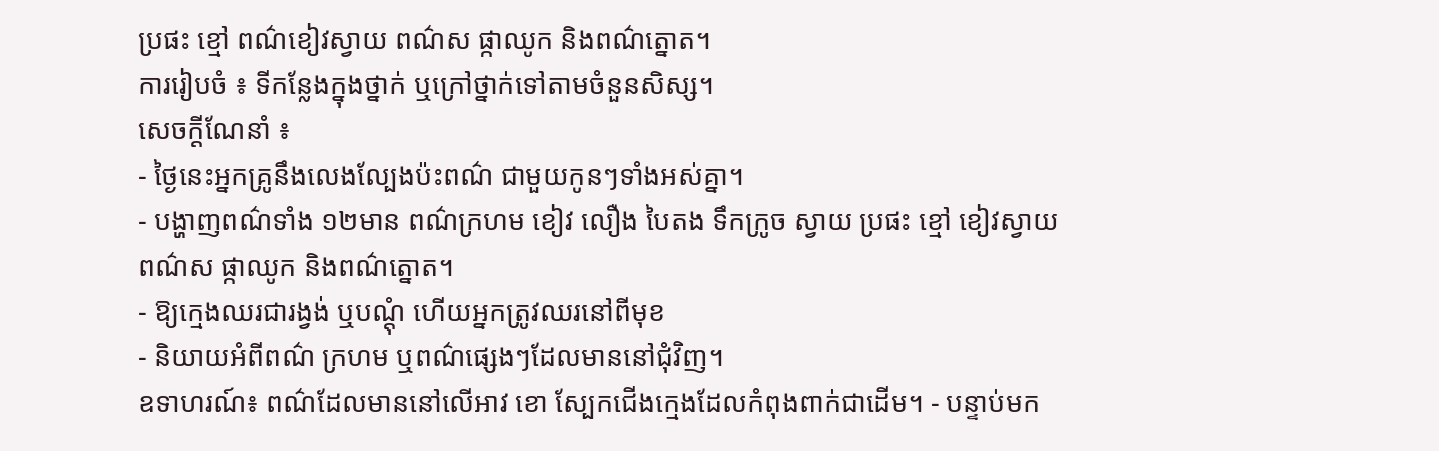ប្រផះ ខ្មៅ ពណ៌ខៀវស្វាយ ពណ៌ស ផ្កាឈូក និងពណ៌ត្នោត។
ការរៀបចំ ៖ ទីកន្លែងក្នុងថ្នាក់ ឬក្រៅថ្នាក់ទៅតាមចំនួនសិស្ស។
សេចក្ដីណែនាំ ៖
- ថ្ងៃនេះអ្នកគ្រូនឹងលេងល្បែងប៉ះពណ៌ ជាមួយកូនៗទាំងអស់គ្នា។
- បង្ហាញពណ៌ទាំង ១២មាន ពណ៌ក្រហម ខៀវ លឿង បៃតង ទឹកក្រូច ស្វាយ ប្រផះ ខ្មៅ ខៀវស្វាយ
ពណ៌ស ផ្កាឈូក និងពណ៌ត្នោត។
- ឱ្យក្មេងឈរជារង្វង់ ឬបណ្តុំ ហើយអ្នកត្រូវឈរនៅពីមុខ
- និយាយអំពីពណ៌ ក្រហម ឬពណ៌ផ្សេងៗដែលមាននៅជុំវិញ។
ឧទាហរណ៍៖ ពណ៌ដែលមាននៅលើអាវ ខោ ស្បែកជើងក្មេងដែលកំពុងពាក់ជាដើម។ - បន្ទាប់មក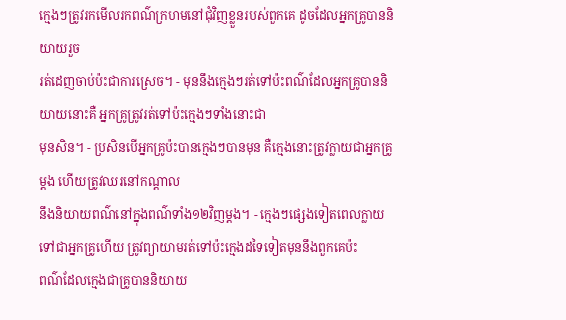ក្មេងៗត្រូវរកមើលរកពណ៌ក្រហមនៅជុំវិញខ្លួនរបស់ពួកគេ ដូចដែលអ្នកគ្រូបាននិយាយរួច
រត់ដេញចាប់ប៉ះជាការស្រេច។ - មុននឹងក្មេងៗរត់ទៅប៉ះពណ៌ដែលអ្នកគ្រូបាននិយាយនោះគឺ អ្នកគ្រូត្រូវរត់ទៅប៉ះក្មេងៗទាំងនោះជា
មុនសិន។ - ប្រសិនបើអ្នកគ្រូប៉ះបានក្មេងៗបានមុន គឺក្មេងនោះត្រូវក្លាយជាអ្នកគ្រូម្ដង ហើយត្រូវឈរនៅកណ្ដាល
នឹងនិយាយពណ៌នៅក្នុងពណ៌ទាំង១២វិញម្តង។ - ក្មេងៗផ្សេងទៀតពេលក្លាយទៅជាអ្នកគ្រូហើយ ត្រូវព្យាយាមរត់ទៅប៉ះក្មេងដទៃទៀតមុននឹងពួកគេប៉ះ
ពណ៌ដែលក្មេងជាគ្រូបាននិយាយ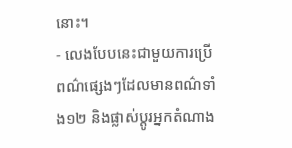នោះ។
- លេងបែបនេះជាមួយការប្រើពណ៌ផ្សេងៗដែលមានពណ៌ទាំង១២ និងផ្លាស់ប្ដូរអ្នកតំណាង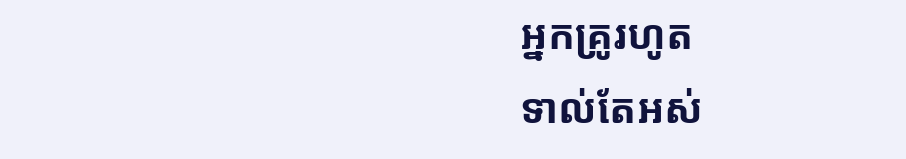អ្នកគ្រូរហូត
ទាល់តែអស់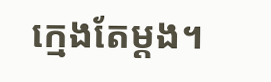ក្មេងតែម្ដង។